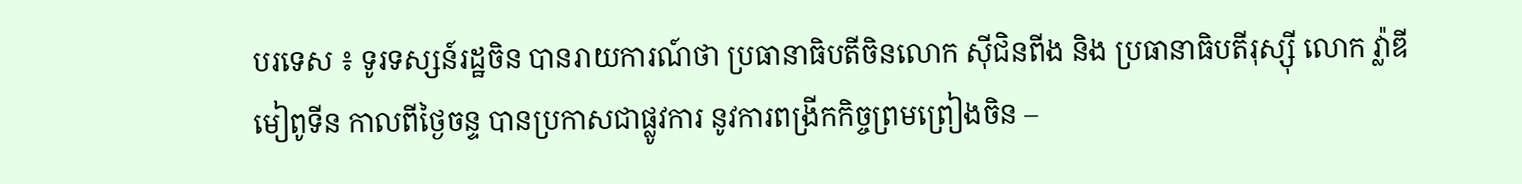បរទេស ៖ ទូរទស្សន៍រដ្ឋចិន បានរាយការណ៍ថា ប្រធានាធិបតីចិនលោក ស៊ីជិនពីង និង ប្រធានាធិបតីរុស្ស៊ី លោក វ្ល៉ាឌីមៀពូទីន កាលពីថ្ងៃចន្ទ បានប្រកាសជាផ្លូវការ នូវការពង្រីកកិច្ចព្រមព្រៀងចិន –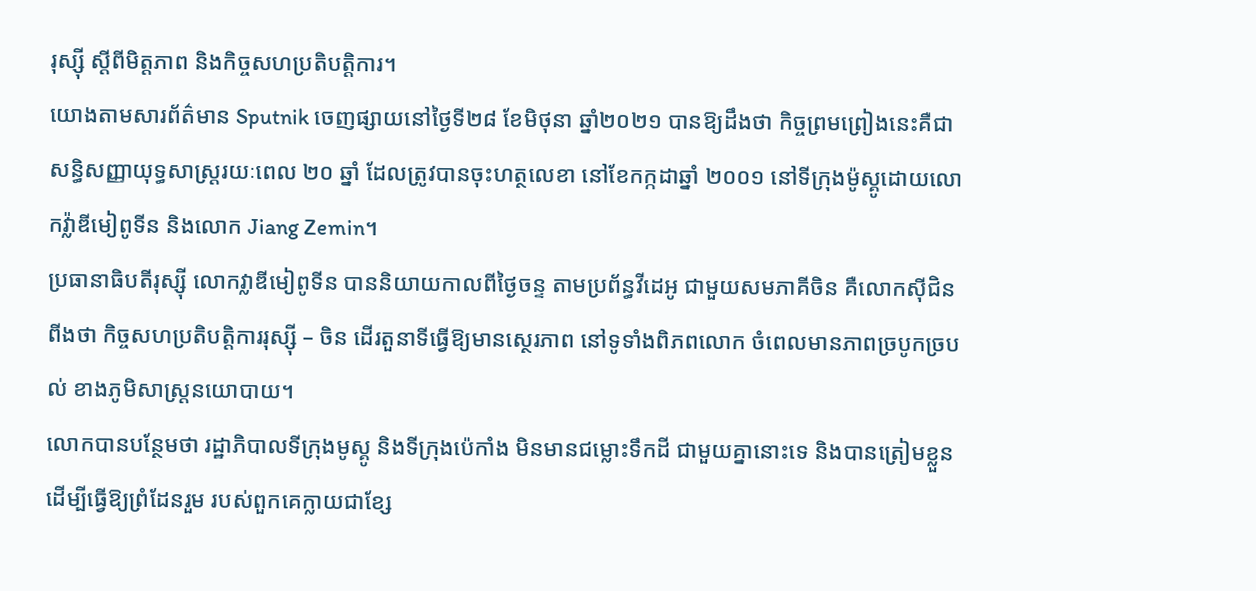រុស្ស៊ី ស្តីពីមិត្តភាព និងកិច្ចសហប្រតិបត្តិការ។
យោងតាមសារព័ត៌មាន Sputnik ចេញផ្សាយនៅថ្ងៃទី២៨ ខែមិថុនា ឆ្នាំ២០២១ បានឱ្យដឹងថា កិច្ចព្រមព្រៀងនេះគឺជាសន្ធិសញ្ញាយុទ្ធសាស្ត្ររយៈពេល ២០ ឆ្នាំ ដែលត្រូវបានចុះហត្ថលេខា នៅខែកក្កដាឆ្នាំ ២០០១ នៅទីក្រុងម៉ូស្គូដោយលោកវ្ល៉ាឌីមៀពូទីន និងលោក Jiang Zemin។
ប្រធានាធិបតីរុស្ស៊ី លោកវ្លាឌីមៀពូទីន បាននិយាយកាលពីថ្ងៃចន្ទ តាមប្រព័ន្ធវីដេអូ ជាមួយសមភាគីចិន គឺលោកស៊ីជិនពីងថា កិច្ចសហប្រតិបត្តិការរុស្ស៊ី – ចិន ដើរតួនាទីធ្វើឱ្យមានស្ថេរភាព នៅទូទាំងពិភពលោក ចំពេលមានភាពច្របូកច្របល់ ខាងភូមិសាស្ត្រនយោបាយ។
លោកបានបន្ថែមថា រដ្ឋាភិបាលទីក្រុងមូស្គូ និងទីក្រុងប៉េកាំង មិនមានជម្លោះទឹកដី ជាមួយគ្នានោះទេ និងបានត្រៀមខ្លួនដើម្បីធ្វើឱ្យព្រំដែនរួម របស់ពួកគេក្លាយជាខ្សែ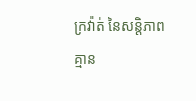ក្រវ៉ាត់ នៃសន្តិភាពគ្មាន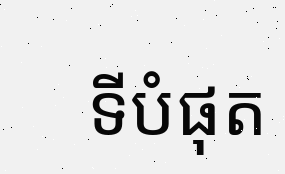ទីបំផុត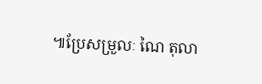៕ប្រែសម្រួលៈ ណៃ តុលា